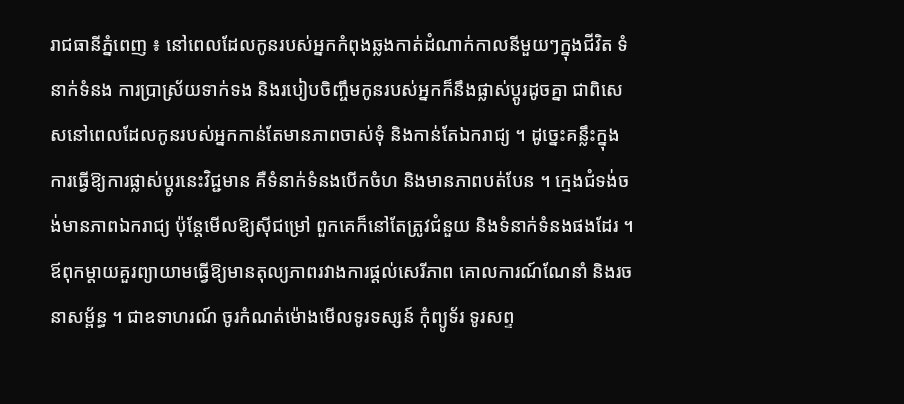រាជធានីភ្នំពេញ ៖ នៅពេលដែលកូនរបស់អ្នកកំពុងឆ្លងកាត់ដំណាក់កាលនីមួយៗក្នុងជីវិត ទំនាក់ទំនង ការប្រាស្រ័យទាក់ទង និងរបៀបចិញ្ចឹមកូនរបស់អ្នកក៏នឹងផ្លាស់ប្តូរដូចគ្នា ជាពិសេសនៅពេលដែលកូនរបស់អ្នកកាន់តែមានភាពចាស់ទុំ និងកាន់តែឯករាជ្យ ។ ដូច្នេះគន្លឹះក្នុងការធ្វើឱ្យការផ្លាស់ប្តូរនេះវិជ្ជមាន គឺទំនាក់ទំនងបើកចំហ និងមានភាពបត់បែន ។ ក្មេងជំទង់ចង់មានភាពឯករាជ្យ ប៉ុន្តែមើលឱ្យស៊ីជម្រៅ ពួកគេក៏នៅតែត្រូវជំនួយ និងទំនាក់ទំនងផងដែរ ។ ឪពុកម្តាយគួរព្យាយាមធ្វើឱ្យមានតុល្យភាពរវាងការផ្តល់សេរីភាព គោលការណ៍ណែនាំ និងរចនាសម្ព័ន្ធ ។ ជាឧទាហរណ៍ ចូរកំណត់ម៉ោងមើលទូរទស្សន៍ កុំព្យូទ័រ ទូរសព្ទ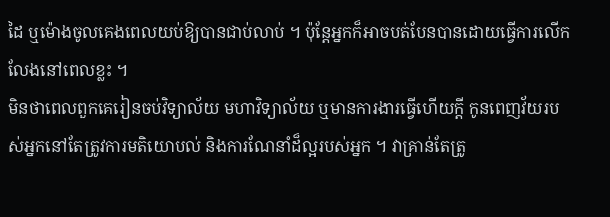ដៃ ឬម៉ោងចូលគេងពេលយប់ឱ្យបានជាប់លាប់ ។ ប៉ុន្តែអ្នកក៏អាចបត់បែនបានដោយធ្វើការលើកលែងនៅពេលខ្លះ ។
មិនថាពេលពួកគេរៀនចប់វិទ្យាល័យ មហាវិទ្យាល័យ ឬមានការងារធ្វើហើយក្តី កូនពេញវ័យរបស់អ្នកនៅតែត្រូវការមតិយោបល់ និងការណែនាំដ៏ល្អរបស់អ្នក ។ វាគ្រាន់តែត្រូ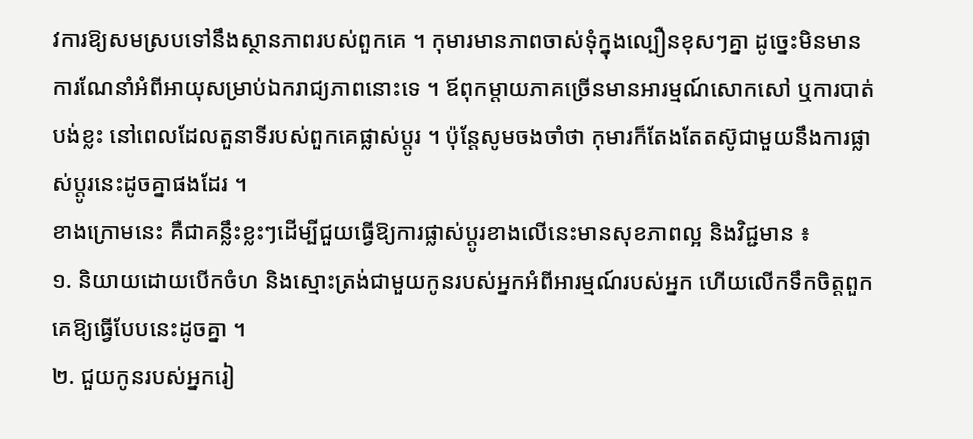វការឱ្យសមស្របទៅនឹងស្ថានភាពរបស់ពួកគេ ។ កុមារមានភាពចាស់ទុំក្នុងល្បឿនខុសៗគ្នា ដូច្នេះមិនមានការណែនាំអំពីអាយុសម្រាប់ឯករាជ្យភាពនោះទេ ។ ឪពុកម្តាយភាគច្រើនមានអារម្មណ៍សោកសៅ ឬការបាត់បង់ខ្លះ នៅពេលដែលតួនាទីរបស់ពួកគេផ្លាស់ប្តូរ ។ ប៉ុន្តែសូមចងចាំថា កុមារក៏តែងតែតស៊ូជាមួយនឹងការផ្លាស់ប្តូរនេះដូចគ្នាផងដែរ ។
ខាងក្រោមនេះ គឺជាគន្លឹះខ្លះៗដើម្បីជួយធ្វើឱ្យការផ្លាស់ប្តូរខាងលើនេះមានសុខភាពល្អ និងវិជ្ជមាន ៖
១. និយាយដោយបើកចំហ និងស្មោះត្រង់ជាមួយកូនរបស់អ្នកអំពីអារម្មណ៍របស់អ្នក ហើយលើកទឹកចិត្តពួកគេឱ្យធ្វើបែបនេះដូចគ្នា ។
២. ជួយកូនរបស់អ្នករៀ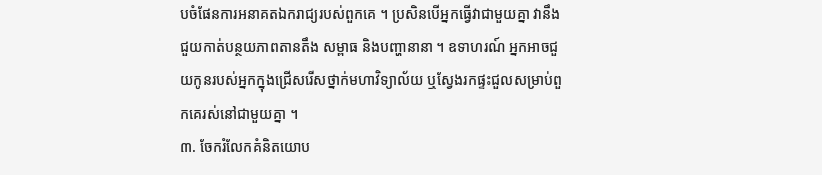បចំផែនការអនាគតឯករាជ្យរបស់ពួកគេ ។ ប្រសិនបើអ្នកធ្វើវាជាមួយគ្នា វានឹងជួយកាត់បន្ថយភាពតានតឹង សម្ពាធ និងបញ្ហានានា ។ ឧទាហរណ៍ អ្នកអាចជួយកូនរបស់អ្នកក្នុងជ្រើសរើសថ្នាក់មហាវិទ្យាល័យ ឬស្វែងរកផ្ទះជួលសម្រាប់ពួកគេរស់នៅជាមួយគ្នា ។
៣. ចែករំលែកគំនិតយោប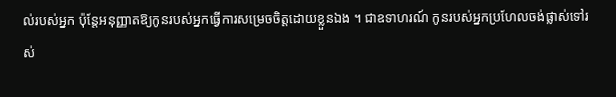ល់របស់អ្នក ប៉ុន្តែអនុញ្ញាតឱ្យកូនរបស់អ្នកធ្វើការសម្រេចចិត្តដោយខ្លួនឯង ។ ជាឧទាហរណ៍ កូនរបស់អ្នកប្រហែលចង់ផ្លាស់ទៅរស់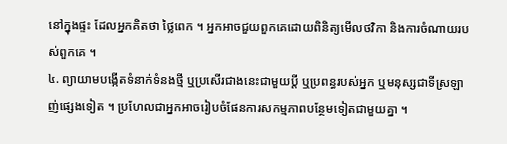នៅក្នុងផ្ទះ ដែលអ្នកគិតថា ថ្លៃពេក ។ អ្នកអាចជួយពួកគេដោយពិនិត្យមើលថវិកា និងការចំណាយរបស់ពួកគេ ។
៤. ព្យាយាមបង្កើតទំនាក់ទំនងថ្មី ឬប្រសើរជាងនេះជាមួយប្តី ឬប្រពន្ធរបស់អ្នក ឬមនុស្សជាទីស្រឡាញ់ផ្សេងទៀត ។ ប្រហែលជាអ្នកអាចរៀបចំផែនការសកម្មភាពបន្ថែមទៀតជាមួយគ្នា ។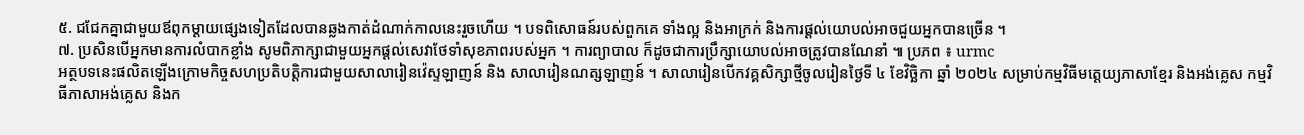៥. ជជែកគ្នាជាមួយឪពុកម្តាយផ្សេងទៀតដែលបានឆ្លងកាត់ដំណាក់កាលនេះរួចហើយ ។ បទពិសោធន៍របស់ពួកគេ ទាំងល្អ និងអាក្រក់ និងការផ្ដល់យោបល់អាចជួយអ្នកបានច្រើន ។
៧. ប្រសិនបើអ្នកមានការលំបាកខ្លាំង សូមពិភាក្សាជាមួយអ្នកផ្តល់សេវាថែទាំសុខភាពរបស់អ្នក ។ ការព្យាបាល ក៏ដូចជាការប្រឹក្សាយោបល់អាចត្រូវបានណែនាំ ៕ ប្រភព ៖ urmc
អត្ថបទនេះផលិតឡើងក្រោមកិច្ចសហប្រតិបត្តិការជាមួយសាលារៀនវ៉េស្ទឡាញន៍ និង សាលារៀនណត្សឡាញន៍ ។ សាលារៀនបើកវគ្គសិក្សាថ្មីចូលរៀនថ្ងៃទី ៤ ខែវិចិ្ឆកា ឆ្នាំ ២០២៤ សម្រាប់កម្មវិធីមត្តេយ្យភាសាខ្មែរ និងអង់គ្លេស កម្មវិធីភាសាអង់គ្លេស និងក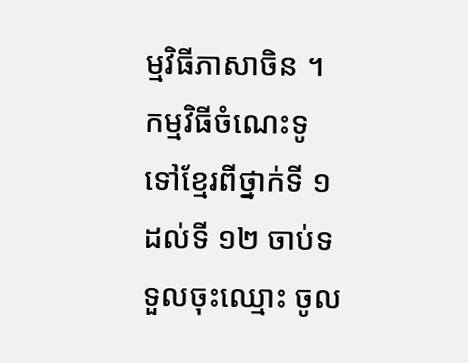ម្មវិធីភាសាចិន ។ កម្មវិធីចំណេះទូទៅខ្មែរពីថ្នាក់ទី ១ ដល់ទី ១២ ចាប់ទទួលចុះឈ្មោះ ចូល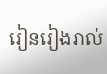រៀនរៀងរាល់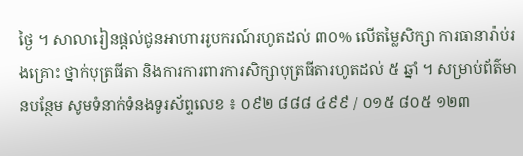ថ្ងៃ ។ សាលារៀនផ្តល់ជូនអាហាររូបករណ៍រហូតដល់ ៣០% លើតម្លៃសិក្សា ការធានារ៉ាប់រងគ្រោះ ថ្នាក់បុត្រធីតា និងការការពារការសិក្សាបុត្រធីតារហូតដល់ ៥ ឆ្នាំ ។ សម្រាប់ព័ត៌មានបន្ថែម សូមទំនាក់ទំនងទូរស័ព្ទលេខ ៖ ០៩២ ៨៨៨ ៤៩៩ / ០១៥ ៨០៥ ១២៣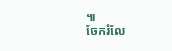៕
ចែករំលែ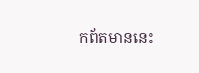កព័តមាននេះ